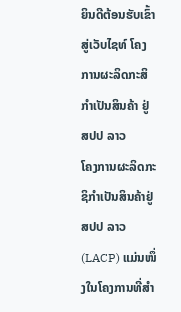ຍິນດີຕ້ອນຮັບເຂົ້າສູ່ເວັບໄຊທ໌ ໂຄງການຜະລິດກະສິກຳເປັນສິນຄ້າ ຢູ່ ສປປ ລາວ
ໂຄງການຜະລິດກະຊິກຳເປັນສິນຄ້າຢູ່ ສປປ ລາວ (LACP) ແມ່ນໜຶ່ງໃນໂຄງການທີ່ສຳ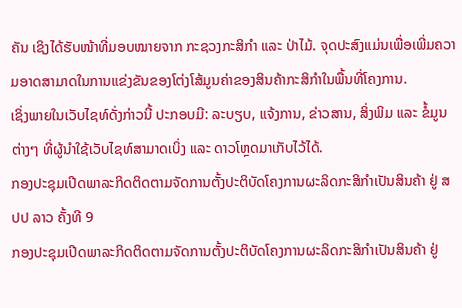ຄັນ ເຊິງໄດ້ຮັບໜ້າທີ່ມອບໝາຍຈາກ ກະຊວງກະສິກຳ ແລະ ປ່າໄມ້. ຈຸດປະສົງແມ່ນເພື່ອເພີ່ມຄວາມອາດສາມາດໃນການແຂ່ງຂັນຂອງໂຕ່ງໂສ້ມູນຄ່າຂອງສິນຄ້າກະສິກຳໃນພື້ນທີ່ໂຄງການ.
ເຊິ່ງພາຍໃນເວັບໄຊທ໌ດັ່ງກ່າວນີ້ ປະກອບມີ: ລະບຽບ, ແຈ້ງການ, ຂ່າວສານ, ສິ່ງພິມ ແລະ ຂໍ້ມູນຕ່າງໆ ທີ່ຜູ້ນຳໃຊ້ເວັບໄຊທ໌ສາມາດເບິ່ງ ແລະ ດາວໂຫຼດມາເກັບໄວ້ໄດ້.
ກອງປະຊຸມເປີດພາລະກິດຕິດຕາມຈັດການຕັ້ງປະຕິບັດໂຄງການຜະລິດກະສິກຳເປັນສິນຄ້າ ຢູ່ ສປປ ລາວ ຄັ້ງທີ 9
ກອງປະຊຸມເປີດພາລະກິດຕິດຕາມຈັດການຕັ້ງປະຕິບັດໂຄງການຜະລິດກະສິກຳເປັນສິນຄ້າ ຢູ່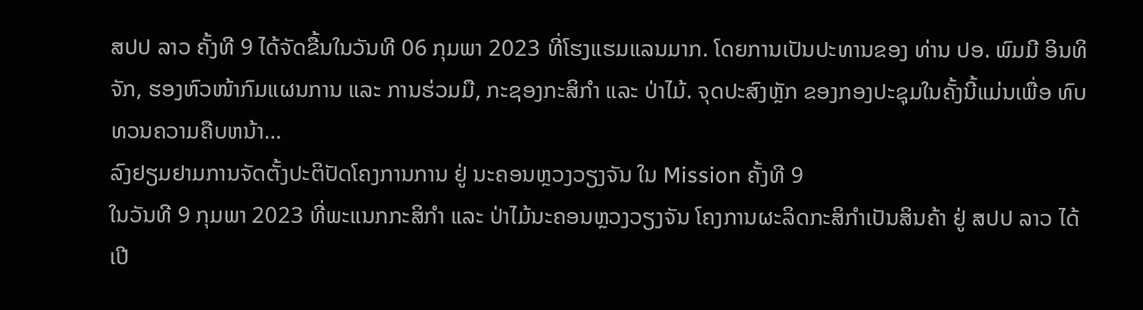ສປປ ລາວ ຄັ້ງທີ 9 ໄດ້ຈັດຂື້ນໃນວັນທີ 06 ກຸມພາ 2023 ທີ່ໂຮງແຮມແລນມາກ. ໂດຍການເປັນປະທານຂອງ ທ່ານ ປອ. ພົມມີ ອິນທິຈັກ, ຮອງຫົວໜ້າກົມແຜນການ ແລະ ການຮ່ວມມື, ກະຊອງກະສິກຳ ແລະ ປ່າໄມ້. ຈຸດປະສົງຫຼັກ ຂອງກອງປະຊຸມໃນຄັ້ງນີ້ແມ່ນເພື່ອ ທົບທວນຄວາມຄືບຫນ້າ…
ລົງຢຽມຢາມການຈັດຕັ້ງປະຕິປັດໂຄງການການ ຢູ່ ນະຄອນຫຼວງວຽງຈັນ ໃນ Mission ຄັ້ງທີ 9
ໃນວັນທີ 9 ກຸມພາ 2023 ທີ່ພະແນກກະສິກຳ ແລະ ປ່າໄມ້ນະຄອນຫຼວງວຽງຈັນ ໂຄງການຜະລິດກະສິກຳເປັນສິນຄ້າ ຢູ່ ສປປ ລາວ ໄດ້ເປີ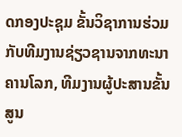ດກອງປະຊຸມ ຂັ້ນວິຊາການຮ່ວມກັບທີມງານຊ່ຽວຊານຈາກທະນາຄານໂລກ, ທີມງານຜູ້ປະສານຂັ້ນສູນ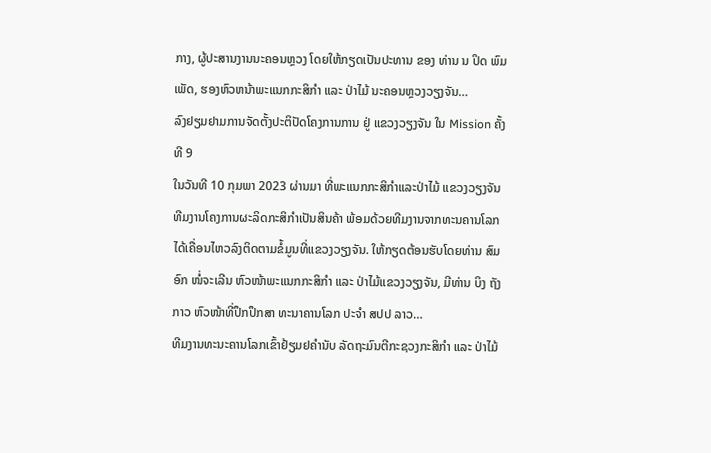ກາງ, ຜູ້ປະສານງານນະຄອນຫຼວງ ໂດຍໃຫ້ກຽດເປັນປະທານ ຂອງ ທ່ານ ນ ປິດ ພົມເພັດ, ຮອງຫົວຫນ້າພະແນກກະສິກຳ ແລະ ປ່າໄມ້ ນະຄອນຫຼວງວຽງຈັນ…
ລົງຢຽມຢາມການຈັດຕັ້ງປະຕິປັດໂຄງການການ ຢູ່ ແຂວງວຽງຈັນ ໃນ Mission ຄັ້ງທີ 9
ໃນວັນທີ 10 ກຸມພາ 2023 ຜ່ານມາ ທີ່ພະແນກກະສິກຳແລະປ່າໄມ້ ແຂວງວຽງຈັນ ທີມງານໂຄງການຜະລິດກະສິກຳເປັນສິນຄ້າ ພ້ອມດ້ວຍທີມງານຈາກທະນຄານໂລກ ໄດ້ເຄື່ອນໄຫວລົງຕິດຕາມຂໍ້ມູນທີ່ແຂວງວຽງຈັນ. ໃຫ້ກຽດຕ້ອນຮັບໂດຍທ່ານ ສົມອົກ ໜໍ່ຈະເລີນ ຫົວໜ້າພະແນກກະສິກຳ ແລະ ປ່າໄມ້ແຂວງວຽງຈັນ, ມີທ່ານ ບິງ ຖັງ ກາວ ຫົວໜ້າທີ່ປຶກປຶກສາ ທະນາຄານໂລກ ປະຈຳ ສປປ ລາວ…
ທີມງານທະນະຄານໂລກເຂົ້າຢ້ຽມຢຄຳນັບ ລັດຖະມົນຕີກະຊວງກະສິກຳ ແລະ ປ່າໄມ້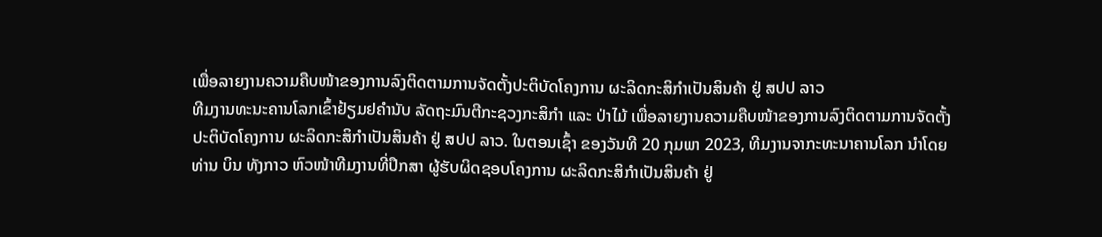ເພື່ອລາຍງານຄວາມຄືບໜ້າຂອງການລົງຕິດຕາມການຈັດຕັ້ງປະຕິບັດໂຄງການ ຜະລິດກະສິກໍາເປັນສິນຄ້າ ຢູ່ ສປປ ລາວ
ທີມງານທະນະຄານໂລກເຂົ້າຢ້ຽມຢຄຳນັບ ລັດຖະມົນຕີກະຊວງກະສິກຳ ແລະ ປ່າໄມ້ ເພື່ອລາຍງານຄວາມຄືບໜ້າຂອງການລົງຕິດຕາມການຈັດຕັ້ງປະຕິບັດໂຄງການ ຜະລິດກະສິກໍາເປັນສິນຄ້າ ຢູ່ ສປປ ລາວ. ໃນຕອນເຊົ້າ ຂອງວັນທີ 20 ກຸມພາ 2023, ທີມງານຈາກະທະນາຄານໂລກ ນໍາໂດຍ ທ່ານ ບິນ ທັງກາວ ຫົວໜ້າທີມງານທີ່ປຶກສາ ຜູ້ຮັບຜິດຊອບໂຄງການ ຜະລິດກະສິກໍາເປັນສິນຄ້າ ຢູ່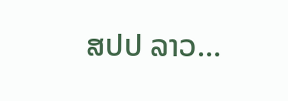ສປປ ລາວ…